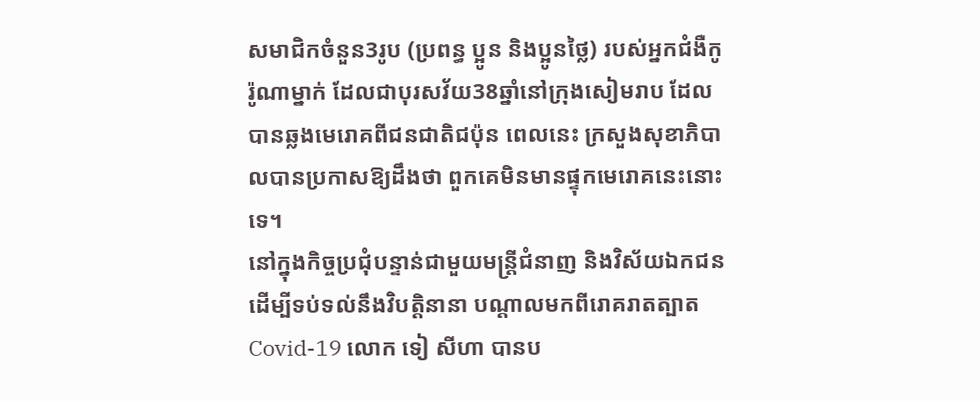សមាជិកចំនួន3រូប (ប្រពន្ធ ប្អូន និងប្អូនថ្លៃ) របស់អ្នកជំងឺកូរ៉ូណាម្នាក់ ដែលជាបុរសវ័យ38ឆ្នាំនៅក្រុងសៀមរាប ដែលបានឆ្លងមេរោគពីជនជាតិជប៉ុន ពេលនេះ ក្រសួងសុខាភិបាលបានប្រកាសឱ្យដឹងថា ពួកគេមិនមានផ្ទុកមេរោគនេះនោះទេ។
នៅក្នុងកិច្ចប្រជុំបន្ទាន់ជាមួយមន្ត្រីជំនាញ និងវិស័យឯកជន ដើម្បីទប់ទល់នឹងវិបត្តិនានា បណ្តាលមកពីរោគរាតត្បាត Covid-19 លោក ទៀ សីហា បានប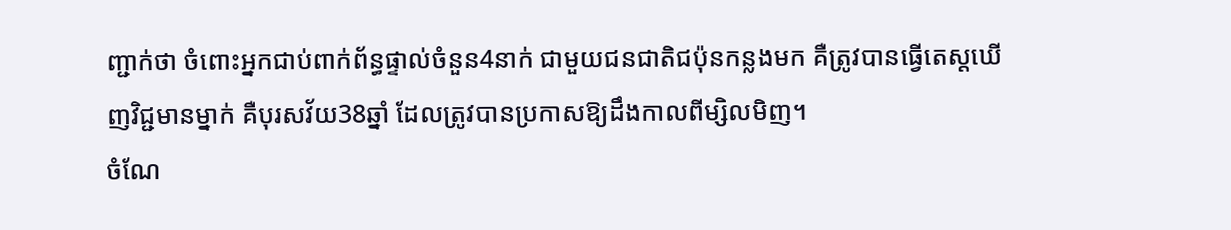ញ្ជាក់ថា ចំពោះអ្នកជាប់ពាក់ព័ន្ធផ្ទាល់ចំនួន4នាក់ ជាមួយជនជាតិជប៉ុនកន្លងមក គឺត្រូវបានធ្វើតេស្តឃើញវិជ្ជមានម្នាក់ គឺបុរសវ័យ38ឆ្នាំ ដែលត្រូវបានប្រកាសឱ្យដឹងកាលពីម្សិលមិញ។
ចំណែ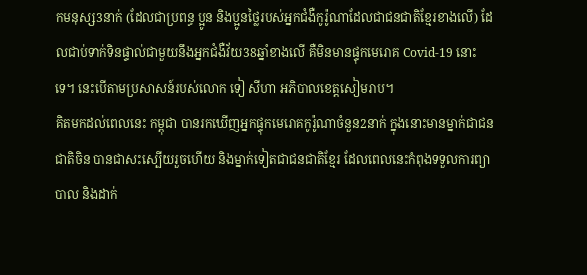កមនុស្ស3នាក់ (ដែលជាប្រពន្ធ ប្អូន និងប្អូនថ្លៃរបស់អ្នកជំងឺកូរ៉ូណាដែលជាជនជាតិខ្មែរខាងលើ) ដែលជាប់ទាក់ទិនផ្ទាល់ជាមួយនឹងអ្នកជំងឺវ័យ38ឆ្នាំខាងលើ គឺមិនមានផ្ទុកមេរោគ Covid-19 នោះទេ។ នេះបើតាមប្រសាសន៍របស់លោក ទៀ សីហា អភិបាលខេត្តសៀមរាប។
គិតមកដល់ពេលនេះ កម្ពុជា បានរកឃើញអ្នកផ្ទុកមេរោគកូរ៉ូណាចំនួន2នាក់ ក្នុងនោះមានម្នាក់ជាជនជាតិចិន បានជាសះស្បើយរួចហើយ និងម្នាក់ទៀតជាជនជាតិខ្មែរ ដែលពេលនេះកំពុងទទួលការព្យាបាល និងដាក់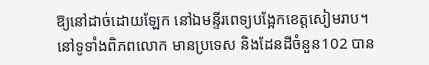ឱ្យនៅដាច់ដោយឡែក នៅឯមន្ទីរពេទ្យបង្អែកខេត្តសៀមរាប។
នៅទូទាំងពិភពលោក មានប្រទេស និងដែនដីចំនួន102 បាន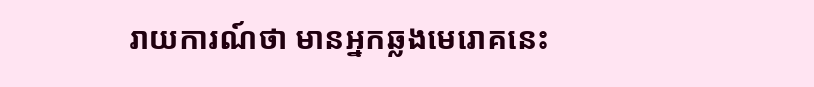រាយការណ៍ថា មានអ្នកឆ្លងមេរោគនេះ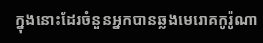ក្នុងនោះដែរចំនួនអ្នកបានឆ្លងមេរោគកូរ៉ូណា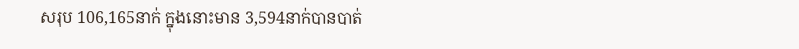សរុប 106,165នាក់ ក្នុងនោះមាន 3,594នាក់បានបាត់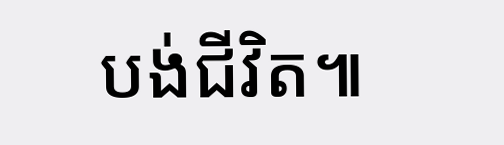បង់ជីវិត៕